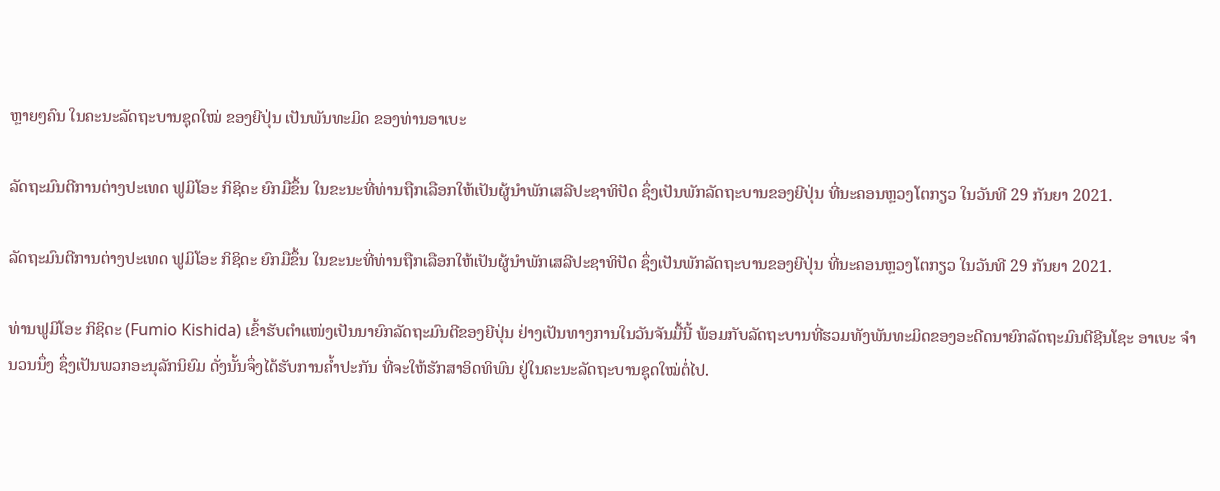ຫຼາຍໆຄົນ ໃນຄະນະລັດຖະບານຊຸດໃໝ່ ຂອງຍີປຸ່ນ ເປັນພັນທະມິດ ຂອງທ່ານອາເບະ

ລັດຖະມົນຕີການຕ່າງປະເທດ ຟູມິໂອະ ກິຊິດະ ຍົກມືຂຶ້ນ ໃນຂະນະທີ່ທ່ານຖືກເລືອກໃຫ້ເປັນຜູ້ນຳພັກເສລີປະຊາທິປັດ ຊຶ່ງເປັນພັກລັດຖະບານຂອງຍີປຸ່ນ ທີ່ນະຄອນຫຼວງໂຕກຽວ ໃນວັນທີ 29 ກັນຍາ 2021.

ລັດຖະມົນຕີການຕ່າງປະເທດ ຟູມິໂອະ ກິຊິດະ ຍົກມືຂຶ້ນ ໃນຂະນະທີ່ທ່ານຖືກເລືອກໃຫ້ເປັນຜູ້ນຳພັກເສລີປະຊາທິປັດ ຊຶ່ງເປັນພັກລັດຖະບານຂອງຍີປຸ່ນ ທີ່ນະຄອນຫຼວງໂຕກຽວ ໃນວັນທີ 29 ກັນຍາ 2021.

ທ່ານຟູມິໂອະ ກິຊິດະ (Fumio Kishida) ເຂົ້າຮັບຕຳແໜ່ງເປັນນາຍົກລັດຖະມົນຕີຂອງຍີປຸ່ນ ຢ່າງເປັນທາງການໃນວັນຈັນມື້ນີ້ ພ້ອມກັບລັດຖະບານທີ່ຮວມທັງພັນທະມິດຂອງອະດີດນາຍົກລັດຖະມົນຕີຊີນໂຊະ ອາເບະ ຈຳນວນນຶ່ງ ຊຶ່ງເປັນພວກອະນຸລັກນິຍົມ ດັ່ງນັ້ນຈຶ່ງໄດ້ຮັບການຄ້ຳປະກັນ ທີ່ຈະໃຫ້ຮັກສາອິດທິພົນ ຢູ່ໃນຄະນະລັດຖະບານຊຸດໃໝ່ຕໍ່ໄປ.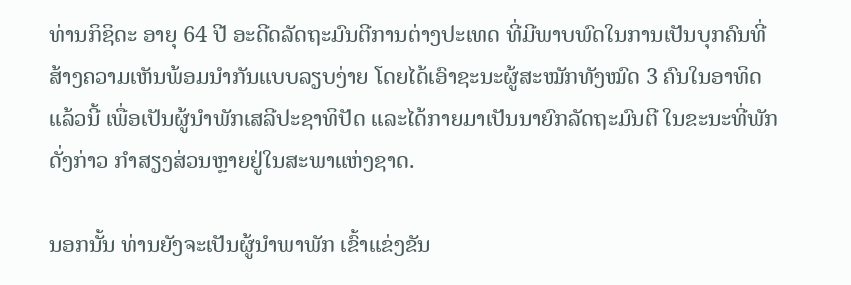ທ່ານກິຊິດະ ອາຍຸ 64 ປີ ອະດີດລັດຖະມົນຕີການຕ່າງປະເທດ ທີ່ມີພາບພົດໃນການເປັນບຸກຄົນທີ່ສ້າງຄວາມເຫັນພ້ອມນຳກັນແບບລຽບງ່າຍ ໂດຍໄດ້ເອົາຊະນະຜູ້ສະໝັກທັງໝົດ 3 ຄົນໃນອາທິດແລ້ວນີ້ ເພື່ອເປັນຜູ້ນຳພັກເສລີປະຊາທິປັດ ແລະໄດ້ກາຍມາເປັນນາຍົກລັດຖະມົນຕີ ໃນຂະນະທີ່ພັກດັ່ງກ່າວ ກຳສຽງສ່ວນຫຼາຍຢູ່ໃນສະພາແຫ່ງຊາດ.

ນອກນັ້ນ ທ່ານຍັງຈະເປັນຜູ້ນຳພາພັກ ເຂົ້າແຂ່ງຂັນ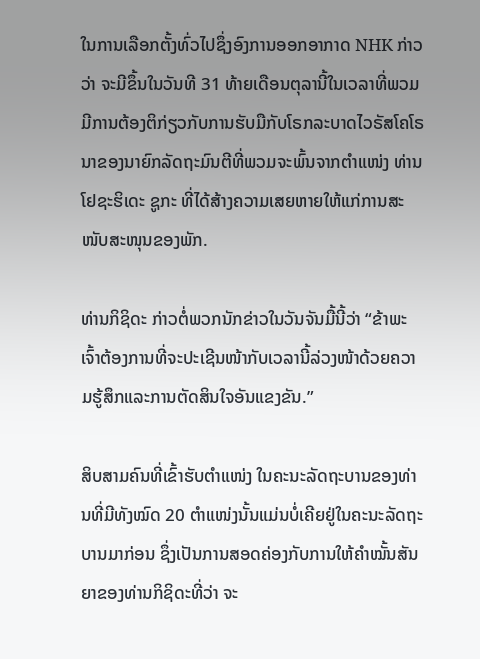ໃນການເລືອກຕັ້ງທົ່ວໄປຊຶ່ງອົງການອອກອາກາດ NHK ກ່າວວ່າ ຈະມີຂຶ້ນໃນວັນທີ 31 ທ້າຍເດືອນຕຸລານີ້ໃນເວລາທີ່ພວມມີການຕ້ອງຕິກ່ຽວກັບການຮັບມືກັບໂຣກລະບາດໄວຣັສໂຄໂຣ ນາຂອງນາຍົກລັດຖະມົນຕີທີ່ພວມຈະພົ້ນຈາກຕຳແໜ່ງ ທ່ານໂຢຊະຮິເດະ ຊູກະ ທີ່ໄດ້ສ້າງຄວາມເສຍຫາຍໃຫ້ແກ່ການສະໜັບສະໜຸນຂອງພັກ.

ທ່ານກິຊິດະ ກ່າວຕໍ່ພວກນັກຂ່າວໃນວັນຈັນມື້ນີ້ວ່າ “ຂ້າພະເຈົ້າຕ້ອງການທີ່ຈະປະເຊີນໜ້າກັບເວລານີ້ລ່ວງໜ້າດ້ວຍຄວາມຮູ້ສຶກແລະການຕັດສິນໃຈອັນແຂງຂັນ.”

ສິບສາມຄົນທີ່ເຂົ້າຮັບຕຳແໜ່ງ ໃນຄະນະລັດຖະບານຂອງທ່ານທີ່ມີທັງໝົດ 20 ຕຳແໜ່ງນັ້ນແມ່ນບໍ່ເຄີຍຢູ່ໃນຄະນະລັດຖະບານມາກ່ອນ ຊຶ່ງເປັນການສອດຄ່ອງກັບການໃຫ້ຄຳໝັ້ນສັນຍາຂອງທ່ານກິຊິດະທີ່ວ່າ ຈະ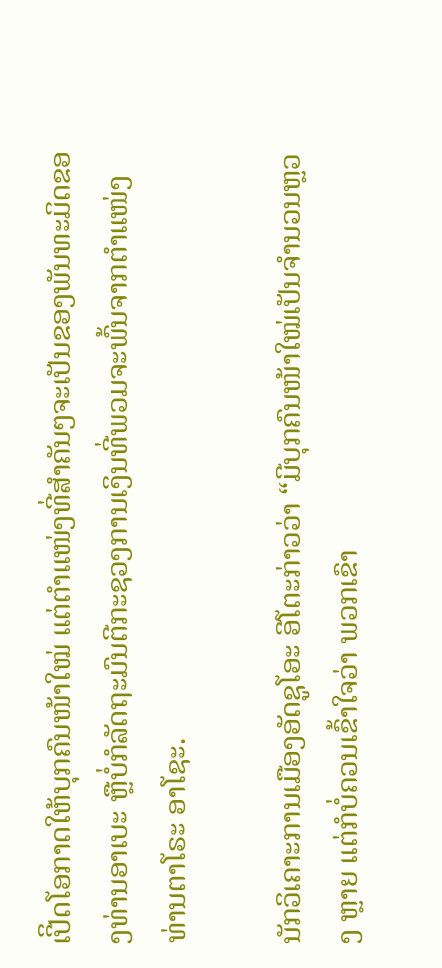ເປີິດໂອກາດໃຫ້ບຸກຄົນໜ້າໃໝ່ ແຕ່ຕຳແໜ່ງທີ່ສຳຄັນໆຈະເປັນຂອງພັນທະມິດຂອງທ່ານອາເບະ ຫຼືບໍ່ກໍລັດຖະມົນຕີກະຊວງການເງິນທີ່ພວມຈະພົ້ນຈາກຕຳແໜ່ງ ທ່ານຕາໂຣະ ອາໂຊະ.

ນັກວິເຄາະການເມືອງອັດຊູໂອະ ອີໂຕະກ່າວວ່າ “ມີບຸກຄົນໜ້າໃໝ່ເປັນຈຳນວນຫຼວງ ຫຼາຍ ແຕ່ກໍບໍ່ຄວນເຂົ້າໃຈວ່າ ພວກເຂົາ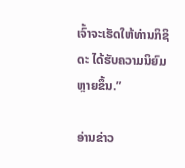ເຈົ້າຈະເຮັດໃຫ້ທ່ານກິຊິດະ ໄດ້ຮັບຄວາມນິຍົມຫຼາຍຂຶ້ນ.”

ອ່ານຂ່າວ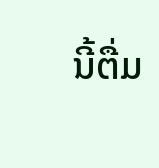ນີ້ຕື່ມ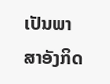ເປັນພາສາອັງກິດ